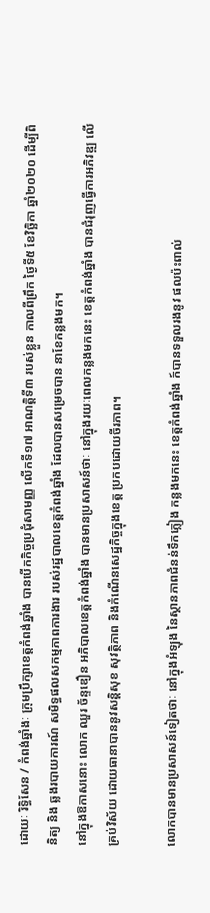ដោយៈ រិទ្ធិសែន / កំពង់ឆ្នាំងៈ ក្រុមប្រឹក្សាខេត្តកំពង់ឆ្នាំង បានបើកកិច្ចប្រជុំសាមញ្ញ លើកទី១៧ អាណត្តិទី៣ របស់ខ្លួន កាលពីព្រឹក ថ្ងៃទី៥ ខែវិច្ឆិកា ឆ្នាំ២០២០ ដើម្បីពិនិត្យ និង ឆ្លងរបាយការណ៍ សមិទ្ធផលសកម្មភាពការងារ របស់រដ្ឋបាលខេត្តកំពង់ឆ្នាំង ដែលបានសម្រេចបាន នាខែកន្លងមក។
នៅក្នុងឱកាសនោះ លោក ឈួរ ច័ន្ទឌឿន អភិបាលខេត្តកំពង់ឆ្នាំង បានមានប្រសាសន៍ថាៈ នៅក្នុងរយៈពេលកន្លងមកនេះ ខេត្តកំពង់ឆ្នាំង បានជំរុញធ្វើការអភិវឌ្ឍ លើគ្រប់វិស័យ ដោយធានាបាននូវសន្តិសុខ សុវត្ថិភាព និងកំណើនសេដ្ឋកិច្ចក្នុងខេត្ត ប្រកបដោយចីរភាព។

លោកបានមានប្រសាសន៍ទៀតថាៈ នៅក្នុងអំឡុង នៃស្ថានភាពជំនន់ទឹកភ្លៀង កន្លងមកនេះ ខេត្តកំពង់ឆ្នាំង ក៍បានទទួលរងនូវ ផលប៉ះពាល់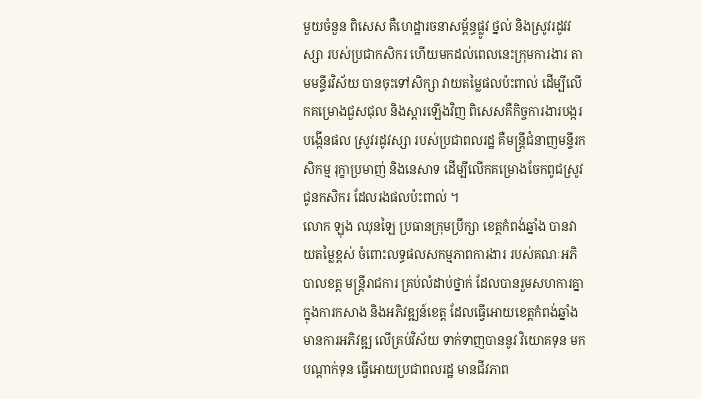មួយចំនួន ពិសេស គឺហេដ្ឋារចនាសម្ព័ន្ធផ្លូវ ថ្នល់ និងស្រូវរដូវវស្សា របស់ប្រជាកសិករ ហើយមកដល់ពេលនេះក្រុមការងារ តាមមន្ទីរវិស័យ បានចុះទៅសិក្សា វាយតម្លៃផលប៉ះពាល់ ដើម្បីលើកគម្រោងជួសជុល និងស្ដារឡើងវិញ ពិសេសគឺកិច្ចការងារបង្ករបង្កើនផល ស្រូវរដូវស្សា របស់ប្រជាពលរដ្ឋ គឺមន្ត្រីជំនាញមន្ទីរកសិកម្ម រុក្ខាប្រមាញ់ និងនេសាទ ដើម្បីលើកគម្រោងចែកពូជស្រូវ ជូនកសិករ ដែលរងផលប៉ះពាល់ ។
លោក ឡុង ឈុនឡៃ ប្រធានក្រុមប្រឹក្សា ខេត្តកំពង់ឆ្នាំង បានវាយតម្លៃខ្ពស់ ចំពោះលទ្ធផលសកម្មភាពការងារ របស់គណៈអភិបាលខត្ត មន្ត្រីរាជការ គ្រប់លំដាប់ថ្នាក់ ដែលបានរួមសហការគ្នា ក្នុងការកសាង និងអភិវឌ្ឍន៍ខេត្ត ដែលធ្វើអោយខេត្តកំពង់ឆ្នាំង មានការអភិវឌ្ឍ លើគ្រប់វិស័យ ទាក់ទាញបាននូវ វិយោគទុន មកបណ្តាក់ទុន ធ្វើអោយប្រជាពលរដ្ឋ មានជីវភាព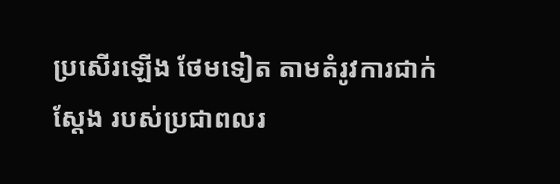ប្រសើរឡើង ថែមទៀត តាមតំរូវការជាក់ស្តែង របស់ប្រជាពលរ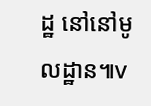ដ្ឋ នៅនៅមូលដ្ឋាន៕v